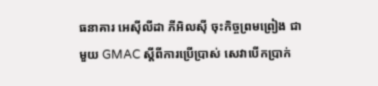ធនាគារ អេស៊ីលីដា ភីអិលស៊ី ចុះកិច្ចព្រមព្រៀង ជាមួយ GMAC ស្តីពីការប្រើប្រាស់ សេវាបើកប្រាក់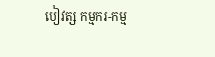បៀវត្ស កម្មករ-កម្ម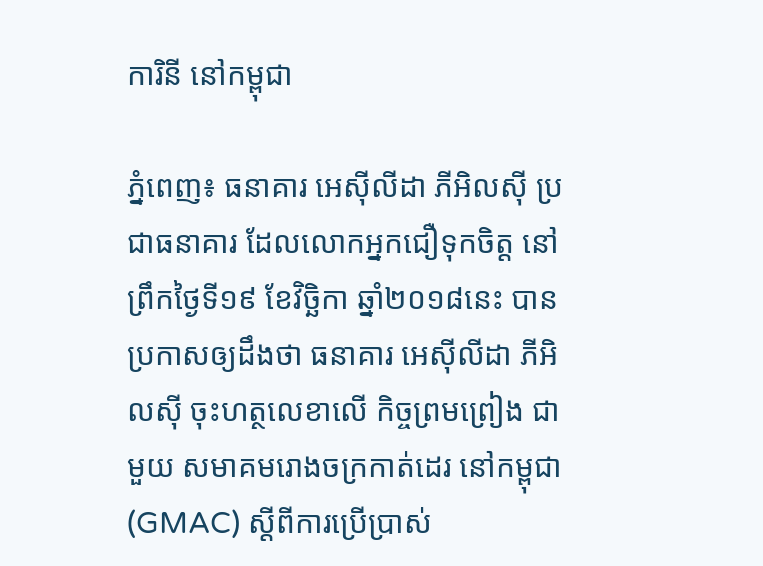ការិនី នៅកម្ពុជា

ភ្នំពេញ៖ ធនាគារ អេស៊ីលីដា ភីអិលស៊ី ប្រជាធនាគារ ដែលលោកអ្នកជឿទុកចិត្ត នៅព្រឹកថ្ងៃទី១៩ ខែវិច្ឆិកា ឆ្នាំ២០១៨នេះ បានប្រកាសឲ្យដឹងថា ធនាគារ អេស៊ីលីដា ភីអិលស៊ី ចុះហត្ថលេខាលើ កិច្ចព្រមព្រៀង ជាមួយ សមាគមរោងចក្រកាត់ដេរ នៅកម្ពុជា (GMAC) ស្តីពីការប្រើប្រាស់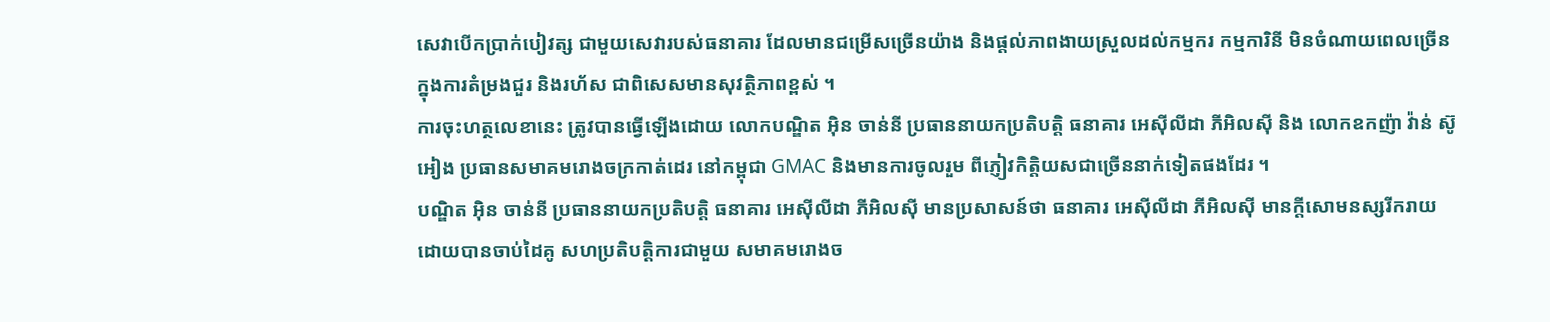សេវាបើកប្រាក់បៀវត្ស ជាមួយសេវារបស់ធនាគារ ដែលមានជម្រើសច្រើនយ៉ាង និងផ្តល់ភាពងាយស្រួលដល់កម្មករ កម្មការិនី មិនចំណាយពេលច្រើន ក្នុងការតំម្រងជួរ និងរហ័ស ជាពិសេសមានសុវត្ថិភាពខ្ពស់ ។
ការចុះហត្ថលេខានេះ ត្រូវបានធ្វើឡើងដោយ លោកបណ្ឌិត អ៊ិន ចាន់នី ប្រធាននាយកប្រតិបត្តិ ធនាគារ អេស៊ីលីដា ភីអិលស៊ី និង លោកឧកញ៉ា វ៉ាន់ ស៊ូអៀង ប្រធានសមាគមរោងចក្រកាត់ដេរ នៅកម្ពុជា GMAC និងមានការចូលរួម ពីភ្ញៀវកិត្តិយសជាច្រើននាក់ទៀតផងដែរ ។
បណ្ឌិត អ៊ិន ចាន់នី ប្រធាននាយកប្រតិបត្តិ ធនាគារ អេស៊ីលីដា ភីអិលស៊ី មានប្រសាសន៍ថា ធនាគារ អេស៊ីលីដា ភីអិលស៊ី មានក្តីសោមនស្សរីករាយ ដោយបានចាប់ដៃគូ សហប្រតិបត្ដិការជាមួយ សមាគមរោងច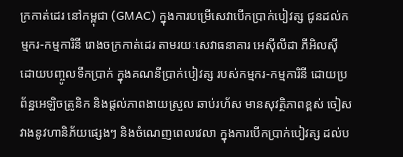ក្រកាត់ដេរ នៅកម្ពុជា (GMAC) ក្នុងការបម្រើសេវាបើកប្រាក់បៀវត្ស ជូនដល់កម្មករ-កម្មការិនី រោងចក្រកាត់ដេរ តាមរយៈសេវាធនាគារ អេស៊ីលីដា ភីអិលស៊ី ដោយបញ្ចូលទឹកប្រាក់ ក្នុងគណនីប្រាក់បៀវត្ស របស់កម្មករ-កម្មការិនី ដោយប្រព័ន្ឋអេឡិចត្រូនិក និងផ្តល់ភាពងាយស្រួល ឆាប់រហ័ស មានសុវត្ថិភាពខ្ពស់ ចៀសវាងនូវហានិភ័យផ្សេងៗ និងចំណេញពេលវេលា ក្នុងការបើកប្រាក់បៀវត្ស ដល់ប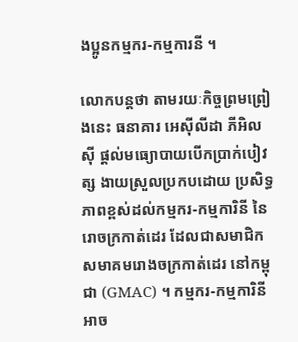ងប្អូនកម្មករ-កម្មការនី ។

លោកបន្តថា តាមរយៈកិច្ចព្រមព្រៀងនេះ ធនាគារ អេស៊ីលីដា ភីអិលស៊ី ផ្តល់មធ្យោបាយបើកប្រាក់បៀវត្ស ងាយស្រួលប្រកបដោយ ប្រសិទ្ធភាពខ្ពស់ដល់កម្មករ-កម្មការិនី នៃរោចក្រកាត់ដេរ ដែលជាសមាជិក សមាគមរោងចក្រកាត់ដេរ នៅកម្ពុជា (GMAC) ។ កម្មករ-កម្មការិនី អាច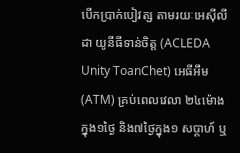បើកប្រាក់បៀវត្ស តាមរយៈអេស៊ីលីដា យូនីធីទាន់ចិត្ត (ACLEDA Unity ToanChet) អេធីអឹម (ATM) គ្រប់ពេលវេលា ២៤ម៉ោងក្នុង១ថ្ងៃ និង៧ថ្ងៃក្នុង១ សប្តាហ៍ ឬ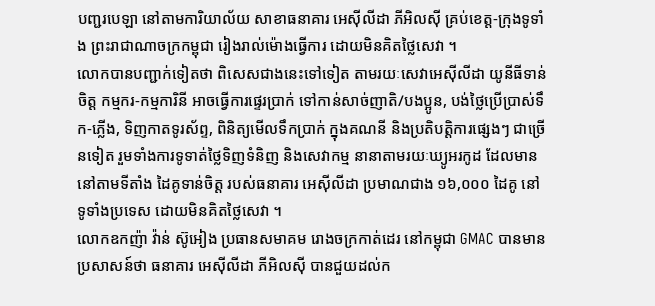បញ្ជរបេឡា នៅតាមការិយាល័យ សាខាធនាគារ អេស៊ីលីដា ភីអិលស៊ី គ្រប់ខេត្ត-ក្រុងទូទាំង ព្រះរាជាណាចក្រកម្ពុជា រៀងរាល់ម៉ោងធ្វើការ ដោយមិនគិតថ្លៃសេវា ។
លោកបានបញ្ជាក់ទៀតថា ពិសេសជាងនេះទៅទៀត តាមរយៈសេវាអេស៊ីលីដា យូនីធីទាន់ចិត្ត កម្មករ-កម្មការិនី អាចធ្វើការផ្ទេរប្រាក់ ទៅកាន់សាច់ញាតិ/បងប្អូន, បង់ថ្លៃប្រើប្រាស់ទឹក-ភ្លើង, ទិញកាតទូរស័ព្ទ, ពិនិត្យមើលទឹកប្រាក់ ក្នុងគណនី និងប្រតិបត្តិការផ្សេងៗ ជាច្រើនទៀត រួមទាំងការទូទាត់ថ្លៃទិញទំនិញ និងសេវាកម្ម នានាតាមរយៈឃ្យូអរកូដ ដែលមាននៅតាមទីតាំង ដៃគូទាន់ចិត្ត របស់ធនាគារ អេស៊ីលីដា ប្រមាណជាង ១៦,០០០ ដៃគូ នៅទូទាំងប្រទេស ដោយមិនគិតថ្លៃសេវា ។
លោកឧកញ៉ា វ៉ាន់ ស៊ូអៀង ប្រធានសមាគម រោងចក្រកាត់ដេរ នៅកម្ពុជា GMAC បានមានប្រសាសន៍ថា ធនាគារ អេស៊ីលីដា ភីអិលស៊ី បានជួយដល់ក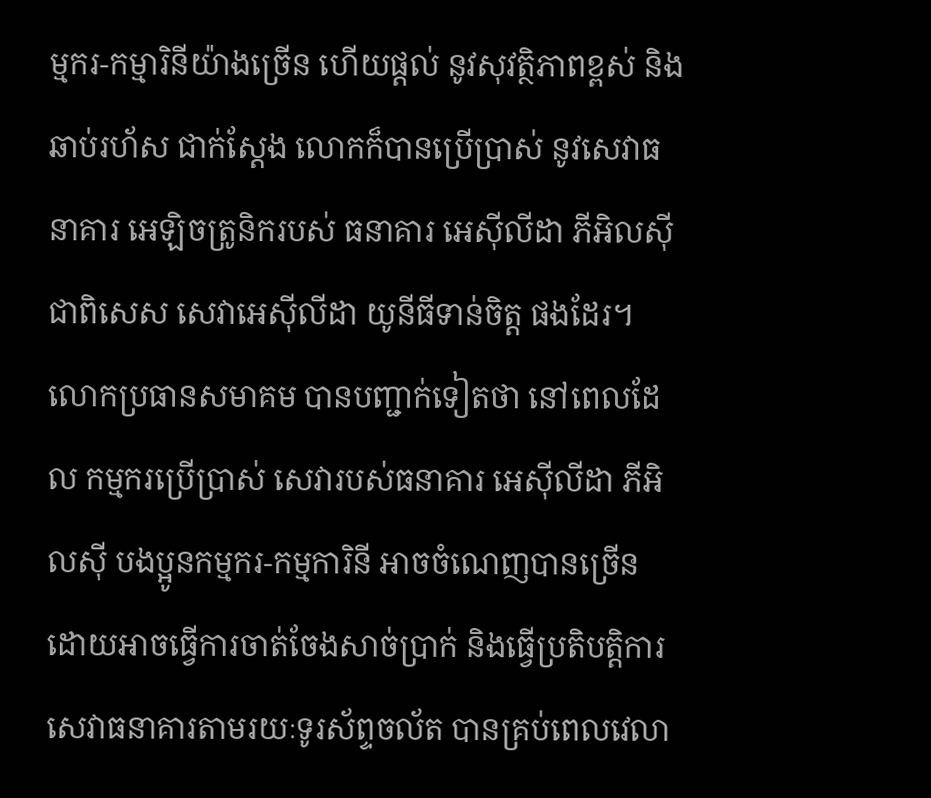ម្មករ-កម្មារិនីយ៉ាងច្រើន ហើយផ្ដល់ នូវសុវត្ថិភាពខ្ពស់ និងឆាប់រហ័ស ជាក់ស្ដែង លោកក៏បានប្រើប្រាស់ នូវសេវាធនាគារ អេឡិចត្រូនិករបស់ ធនាគារ អេស៊ីលីដា ភីអិលស៊ី ជាពិសេស សេវាអេស៊ីលីដា យូនីធីទាន់ចិត្ត ផងដែរ។ លោកប្រធានសមាគម បានបញ្ជាក់ទៀតថា នៅពេលដែល កម្មករប្រើប្រាស់ សេវារបស់ធនាគារ អេស៊ីលីដា ភីអិលស៊ី បងប្អូនកម្មករ-កម្មការិនី អាចចំណេញបានច្រើន ដោយអាចធ្វើការចាត់ចែងសាច់ប្រាក់ និងធ្វើប្រតិបត្តិការ សេវាធនាគារតាមរយៈទូរស័ព្ទចល័ត បានគ្រប់ពេលវេលា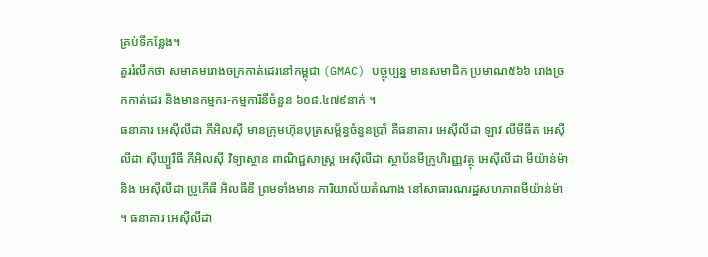គ្រប់ទីកន្លែង។
គួររំលឹកថា សមាគមរោងចក្រកាត់ដេរនៅកម្ពុជា (GMAC) បច្ចុប្បន្ន មានសមាជិក ប្រមាណ៥៦៦ រោងច្រកកាត់ដេរ និងមានកម្មករ-កម្មការិនីចំនួន ៦០៨.៤៧៩នាក់ ។
ធនាគារ អេស៊ីលីដា ភីអិលស៊ី មានក្រុមហ៊ុនបុត្រសម្ព័ន្ធចំនួនប្រាំ គឺធនាគារ អេស៊ីលីដា ឡាវ លីមីធីត អេស៊ីលីដា ស៊ីឃ្យួរឹធី ភីអិលស៊ី វិទ្យាស្ថាន ពាណិជ្ជសាស្ត្រ អេស៊ីលីដា ស្ថាប័នមីក្រូហិរញ្ញវត្ថុ អេស៊ីលីដា មីយ៉ាន់ម៉ា និង អេស៊ីលីដា ប្រូភើធី អិលធីឌី ព្រមទាំងមាន ការិយាល័យតំណាង នៅសាធារណរដ្ឋសហភាពមីយ៉ាន់ម៉ា ។ ធនាគារ អេស៊ីលីដា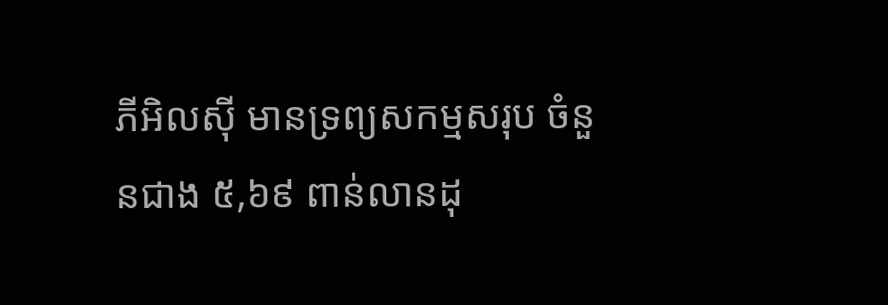ភីអិលស៊ី មានទ្រព្យសកម្មសរុប ចំនួនជាង ៥,៦៩ ពាន់លានដុ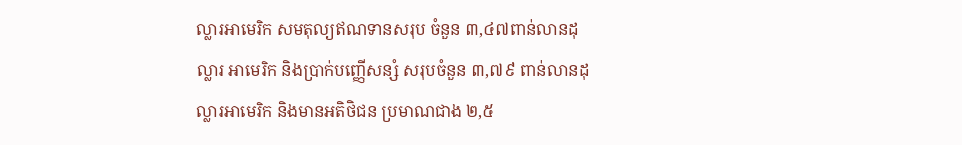ល្លារអាមេរិក សមតុល្យឥណទានសរុប ចំនួន ៣,៤៧ពាន់លានដុល្លារ អាមេរិក និងប្រាក់បញ្ញើសន្សំ សរុបចំនួន ៣,៧៩ ពាន់លានដុល្លារអាមេរិក និងមានអតិថិជន ប្រមាណជាង ២,៥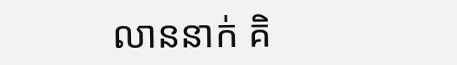លាននាក់ គិ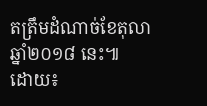តត្រឹមដំណាច់ខែតុលា ឆ្នាំ២០១៨ នេះ៕
ដោយ៖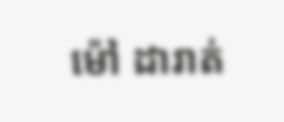ម៉ៅ ដារាត់